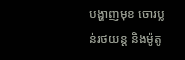បង្ហាញមុខ ចោរប្លន់រថយន្ដ និងម៉ូតូ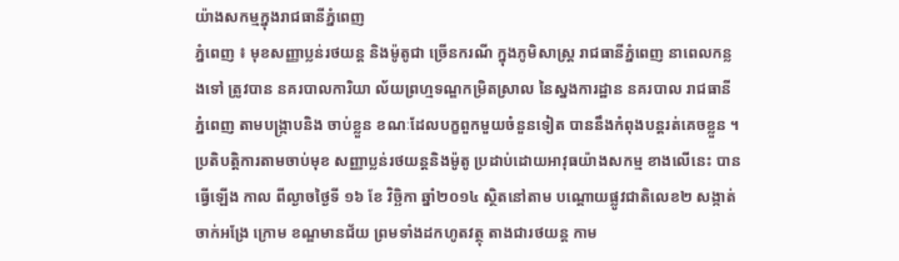យ៉ាងសកម្មក្នុងរាជធានីភ្នំពេញ
ភ្នំពេញ ៖ មុខសញ្ញាប្លន់រថយន្ដ និងម៉ូតូជា ច្រើនករណី ក្នុងភូមិសាស្ដ្រ រាជធានីភ្នំពេញ នាពេលកន្លងទៅ ត្រូវបាន នគរបាលការិយា ល័យព្រហ្មទណ្ឌកម្រិតស្រាល នៃស្នងការដ្ឋាន នគរបាល រាជធានីភ្នំពេញ តាមបង្ក្រាបនិង ចាប់ខ្លួន ខណៈដែលបក្ខពួកមួយចំនួនទៀត បាននឹងកំពុងបន្ដរត់គេចខ្លួន ។
ប្រតិបត្ដិការតាមចាប់មុខ សញ្ញាប្លន់រថយន្ដនិងម៉ូតូ ប្រដាប់ដោយអាវុធយ៉ាងសកម្ម ខាងលើនេះ បានធ្វើឡើង កាល ពីល្ងាចថ្ងៃទី ១៦ ខែ វិច្ឆិកា ឆ្នាំ២០១៤ ស្ថិតនៅតាម បណ្ដោយផ្លូវជាតិលេខ២ សង្កាត់ចាក់អង្រែ ក្រោម ខណ្ឌមានជ័យ ព្រមទាំងដកហូតវត្ថុ តាងជារថយន្ដ កាម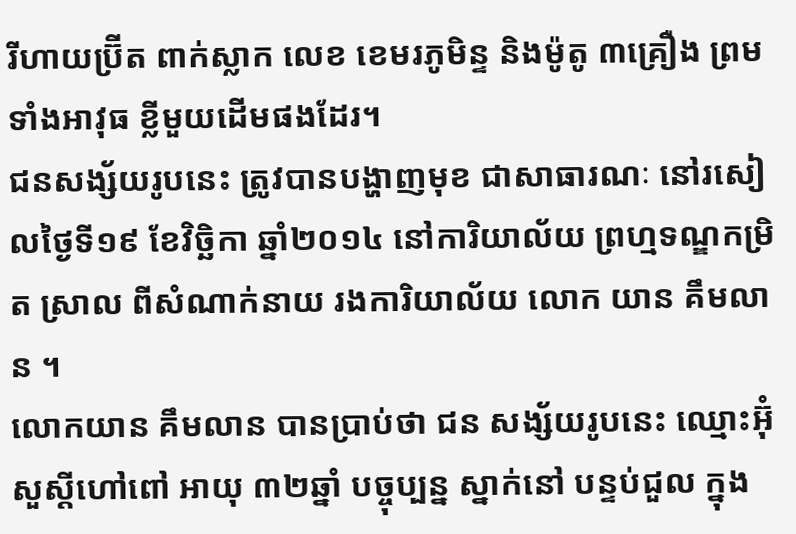រីហាយប្រ៊ីត ពាក់ស្លាក លេខ ខេមរភូមិន្ទ និងម៉ូតូ ៣គ្រឿង ព្រម ទាំងអាវុធ ខ្លីមួយដើមផងដែរ។
ជនសង្ស័យរូបនេះ ត្រូវបានបង្ហាញមុខ ជាសាធារណៈ នៅរសៀលថ្ងៃទី១៩ ខែវិច្ឆិកា ឆ្នាំ២០១៤ នៅការិយាល័យ ព្រហ្មទណ្ឌកម្រិត ស្រាល ពីសំណាក់នាយ រងការិយាល័យ លោក យាន គឹមលាន ។
លោកយាន គឹមលាន បានប្រាប់ថា ជន សង្ស័យរូបនេះ ឈ្មោះអ៊ុំ សួស្ដីហៅពៅ អាយុ ៣២ឆ្នាំ បច្ចុប្បន្ន ស្នាក់នៅ បន្ទប់ជួល ក្នុង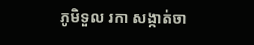ភូមិទួល រកា សង្កាត់ចា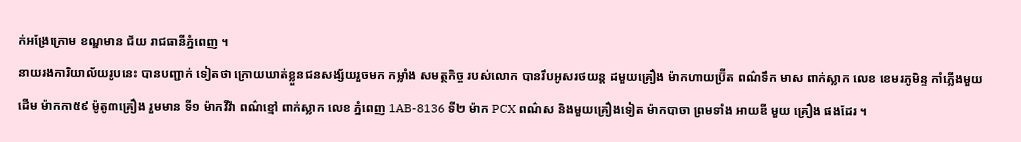ក់អង្រែក្រោម ខណ្ឌមាន ជ័យ រាជធានីភ្នំពេញ ។
នាយរងការិយាល័យរូបនេះ បានបញ្ជាក់ ទៀតថា ក្រោយឃាត់ខ្លួនជនសង្ស័យរួចមក កម្លាំង សមត្ថកិច្ច របស់លោក បានរឹបអូសរថយន្ត ដមួយគ្រឿង ម៉ាកហាយប្រ៊ីត ពណ៌ទឹក មាស ពាក់ស្លាក លេខ ខេមរភូមិន្ទ កាំភ្លើងមួយ ដើម ម៉ាកកា៥៩ ម៉ូតូ៣គ្រឿង រួមមាន ទី១ ម៉ាកវីវ៉ា ពណ៌ខ្មៅ ពាក់ស្លាក លេខ ភ្នំពេញ 1AB-8136 ទី២ ម៉ាក PCX ពណ៌ស និងមួយគ្រឿងទៀត ម៉ាកបាចា ព្រមទាំង អាយឌី មួយ គ្រឿង ផងដែរ ។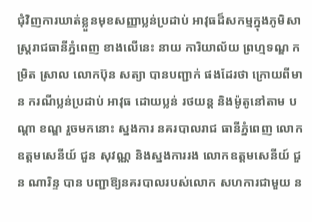ជុំវិញការឃាត់ខ្លួនមុខសញ្ញាប្លន់ប្រដាប់ អាវុធដ៏សកម្មក្នុងភូមិសាស្ដ្ររាជធានីភ្នំពេញ ខាងលើនេះ នាយ ការិយាល័យ ព្រហ្មទណ្ឌ កម្រិត ស្រាល លោកប៊ុន សត្យា បានបញ្ជាក់ ផងដែរថា ក្រោយពីមាន ករណីប្លន់ប្រដាប់ អាវុធ ដោយប្លន់ រថយន្ដ និងម៉ូតូនៅតាម បណ្ដា ខណ្ឌ រួចមកនោះ ស្នងការ នគរបាលរាជ ធានីភ្នំពេញ លោកឧត្ដមសេនីយ៍ ជួន សុវណ្ណ និងស្នងការរង លោកឧត្ដមសេនីយ៍ ជួន ណារិន្ទ បាន បញ្ជាឱ្យនគរបាលរបស់លោក សហការជាមួយ ន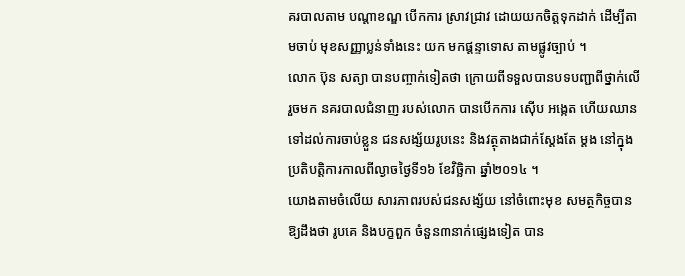គរបាលតាម បណ្ដាខណ្ឌ បើកការ ស្រាវជ្រាវ ដោយយកចិត្ដទុកដាក់ ដើម្បីតាមចាប់ មុខសញ្ញាប្លន់ទាំងនេះ យក មកផ្ដន្ទាទោស តាមផ្លូវច្បាប់ ។
លោក ប៊ុន សត្យា បានបញ្ចាក់ទៀតថា ក្រោយពីទទួលបានបទបញ្ជាពីថ្នាក់លើរួចមក នគរបាលជំនាញ របស់លោក បានបើកការ ស៊ើប អង្កេត ហើយឈាន ទៅដល់ការចាប់ខ្លួន ជនសង្ស័យរូបនេះ និងវត្ថុតាងជាក់ស្ដែងតែ ម្ដង នៅក្នុង ប្រតិបត្ដិការកាលពីល្ងាចថ្ងៃទី១៦ ខែវិច្ឆិកា ឆ្នាំ២០១៤ ។
យោងតាមចំលើយ សារភាពរបស់ជនសង្ស័យ នៅចំពោះមុខ សមត្ថកិច្ចបាន ឱ្យដឹងថា រូបគេ និងបក្ខពួក ចំនួន៣នាក់ផ្សេងទៀត បាន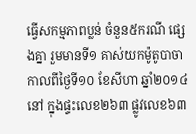ធ្វើសកម្មភាពប្លន់ ចំនួន៥ករណី ផ្សេងគ្នា រួមមានទី១ គាស់យកម៉ូតូបាចា កាលពីថ្ងៃទី១០ ខែសីហា ឆ្នាំ២០១៤ នៅ ក្នុងផ្ទះលេខ២៦៣ ផ្លូវលេខ៦៣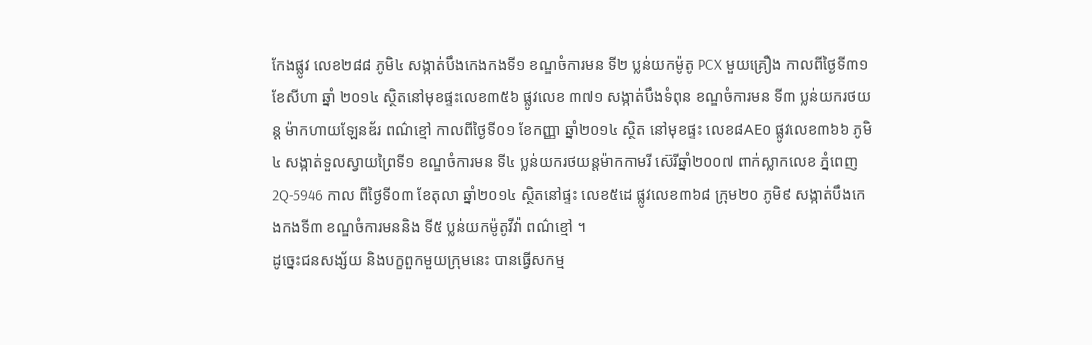កែងផ្លូវ លេខ២៨៨ ភូមិ៤ សង្កាត់បឹងកេងកងទី១ ខណ្ឌចំការមន ទី២ ប្លន់យកម៉ូតូ PCX មួយគ្រឿង កាលពីថ្ងៃទី៣១ ខែសីហា ឆ្នាំ ២០១៤ ស្ថិតនៅមុខផ្ទះលេខ៣៥៦ ផ្លូវលេខ ៣៧១ សង្កាត់បឹងទំពុន ខណ្ឌចំការមន ទី៣ ប្លន់យករថយន្ដ ម៉ាកហាយឡែនឌ័រ ពណ៌ខ្មៅ កាលពីថ្ងៃទី០១ ខែកញ្ញា ឆ្នាំ២០១៤ ស្ថិត នៅមុខផ្ទះ លេខ៨AE០ ផ្លូវលេខ៣៦៦ ភូមិ៤ សង្កាត់ទួលស្វាយព្រៃទី១ ខណ្ឌចំការមន ទី៤ ប្លន់យករថយន្ដម៉ាកកាមរី ស៊េរីឆ្នាំ២០០៧ ពាក់ស្លាកលេខ ភ្នំពេញ 2Q-5946 កាល ពីថ្ងៃទី០៣ ខែតុលា ឆ្នាំ២០១៤ ស្ថិតនៅផ្ទះ លេខ៥ដេ ផ្លូវលេខ៣៦៨ ក្រុម២០ ភូមិ៩ សង្កាត់បឹងកេងកងទី៣ ខណ្ឌចំការមននិង ទី៥ ប្លន់យកម៉ូតូវីវ៉ា ពណ៌ខ្មៅ ។
ដូច្នេះជនសង្ស័យ និងបក្ខពួកមួយក្រុមនេះ បានធ្វើសកម្ម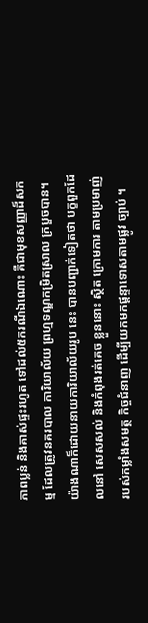ភាពប្លន់ និងគាស់ផ្ទះរហូត ទៅដល់៥ករណីឯណោះ គឺជាមុខសញ្ញាដ៏សកម្ម ដែលត្រូវនគរបាល ការិយាល័យ ព្រហ្មទណ្ឌកម្រិតស្រាល ក្របួចបាន។
យ៉ាងណាក៏ដោយនាយការិយាល័យរូប នេះ បានបញ្ជាក់ទៀតថា បក្ខពួកដែលនៅ សេសសល់ និងកំពុងរត់គេច ខ្លួននោះ ស្ថិត ក្រោមការ តាមប្រមាញ់ របស់កម្លាំងសមត្ថ កិច្ចជំនាញ ដើម្បីយកមកផ្ដន្ទាទោសតាមផ្លូវ ច្បាប់ ។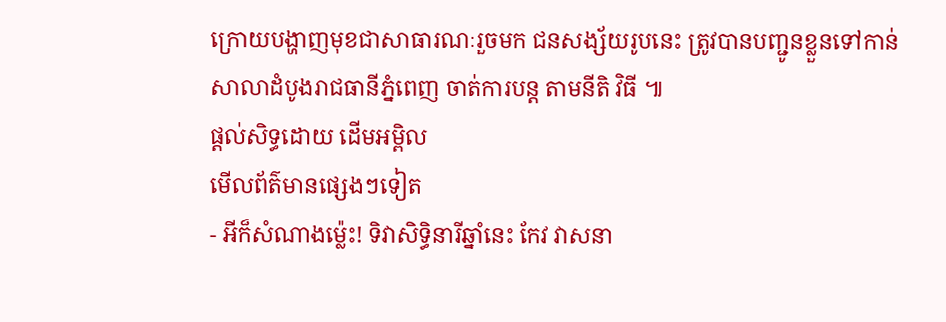ក្រោយបង្ហាញមុខជាសាធារណៈរួចមក ជនសង្ស័យរូបនេះ ត្រូវបានបញ្ជូនខ្លួនទៅកាន់ សាលាដំបូងរាជធានីភ្នំពេញ ចាត់ការបន្ដ តាមនីតិ វិធី ៕
ផ្តល់សិទ្ធដោយ ដើមអម្ពិល
មើលព័ត៌មានផ្សេងៗទៀត
- អីក៏សំណាងម្ល៉េះ! ទិវាសិទ្ធិនារីឆ្នាំនេះ កែវ វាសនា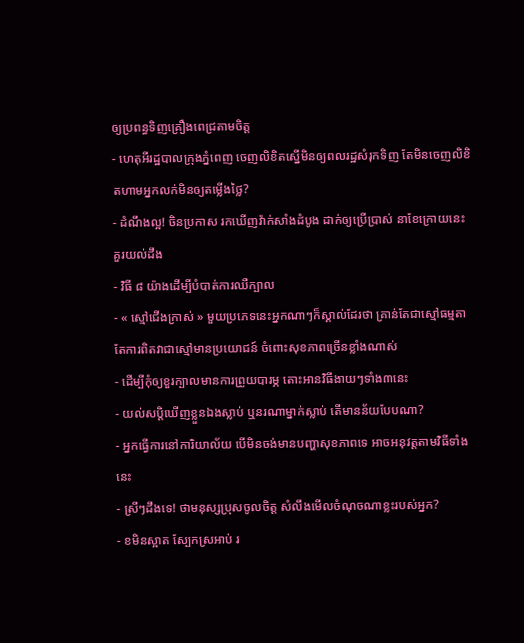ឲ្យប្រពន្ធទិញគ្រឿងពេជ្រតាមចិត្ត
- ហេតុអីរដ្ឋបាលក្រុងភ្នំពេញ ចេញលិខិតស្នើមិនឲ្យពលរដ្ឋសំរុកទិញ តែមិនចេញលិខិតហាមអ្នកលក់មិនឲ្យតម្លើងថ្លៃ?
- ដំណឹងល្អ! ចិនប្រកាស រកឃើញវ៉ាក់សាំងដំបូង ដាក់ឲ្យប្រើប្រាស់ នាខែក្រោយនេះ
គួរយល់ដឹង
- វិធី ៨ យ៉ាងដើម្បីបំបាត់ការឈឺក្បាល
- « ស្មៅជើងក្រាស់ » មួយប្រភេទនេះអ្នកណាៗក៏ស្គាល់ដែរថា គ្រាន់តែជាស្មៅធម្មតា តែការពិតវាជាស្មៅមានប្រយោជន៍ ចំពោះសុខភាពច្រើនខ្លាំងណាស់
- ដើម្បីកុំឲ្យខួរក្បាលមានការព្រួយបារម្ភ តោះអានវិធីងាយៗទាំង៣នេះ
- យល់សប្តិឃើញខ្លួនឯងស្លាប់ ឬនរណាម្នាក់ស្លាប់ តើមានន័យបែបណា?
- អ្នកធ្វើការនៅការិយាល័យ បើមិនចង់មានបញ្ហាសុខភាពទេ អាចអនុវត្តតាមវិធីទាំងនេះ
- ស្រីៗដឹងទេ! ថាមនុស្សប្រុសចូលចិត្ត សំលឹងមើលចំណុចណាខ្លះរបស់អ្នក?
- ខមិនស្អាត ស្បែកស្រអាប់ រ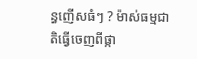ន្ធញើសធំៗ ? ម៉ាស់ធម្មជាតិធ្វើចេញពីផ្កា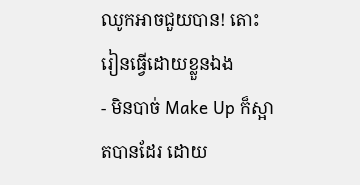ឈូកអាចជួយបាន! តោះរៀនធ្វើដោយខ្លួនឯង
- មិនបាច់ Make Up ក៏ស្អាតបានដែរ ដោយ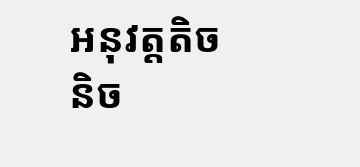អនុវត្តតិចនិច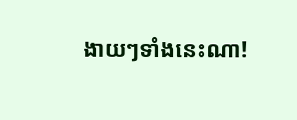ងាយៗទាំងនេះណា!